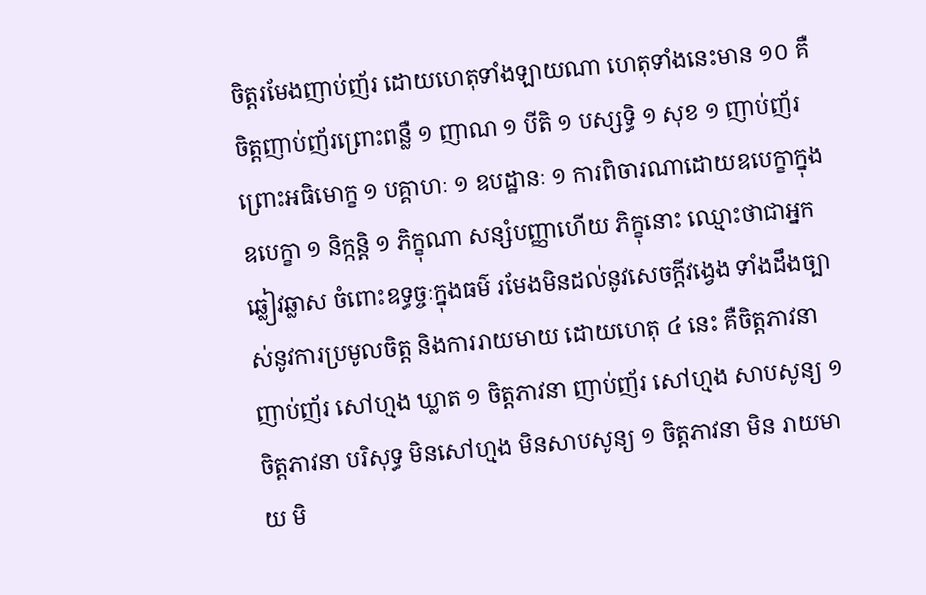ចិត្តរមែងញាប់ញ័រ ដោយហេតុទាំងឡាយណា ហេតុទាំងនេះមាន ១០ គឺ ចិត្តញាប់ញ័រព្រោះពន្លឺ ១ ញាណ ១ បីតិ ១ បស្សទ្ធិ ១ សុខ ១ ញាប់ញ័រព្រោះអធិមោក្ខ ១ បគ្គាហៈ ១ ឧបដ្ឋានៈ ១ ការពិចារណាដោយឧបេក្ខាក្នុងឧបេក្ខា ១ និក្កន្តិ ១ ភិក្ខុណា សន្សំបញ្ញាហើយ ភិក្ខុនោះ ឈ្មោះថាជាអ្នកឆ្លៀវឆ្លាស ចំពោះឧទ្ធច្ចៈក្នុងធម៌ រមែងមិនដល់នូវសេចក្តីវង្វេង ទាំងដឹងច្បាស់នូវការប្រមូលចិត្ត និងការរាយមាយ ដោយហេតុ ៤ នេះ គឺចិត្តភាវនា ញាប់ញ័រ សៅហ្មង ឃ្លាត ១ ចិត្តភាវនា ញាប់ញ័រ សៅហ្មង សាបសូន្យ ១ ចិត្តភាវនា បរិសុទ្ធ មិនសៅហ្មង មិនសាបសូន្យ ១ ចិត្តភាវនា មិន រាយមាយ មិ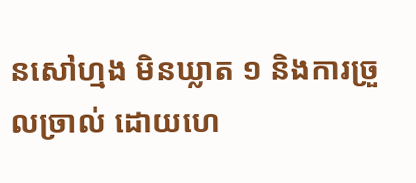នសៅហ្មង មិនឃ្លាត ១ និងការច្រួលច្រាល់ ដោយហេ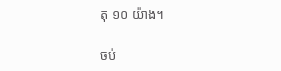តុ ១០ យ៉ាង។

ចប់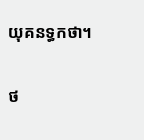យុគនទ្ធកថា។

ថ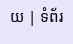យ | ទំព័រ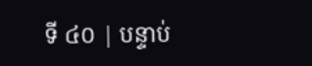ទី ៤០ | បន្ទាប់